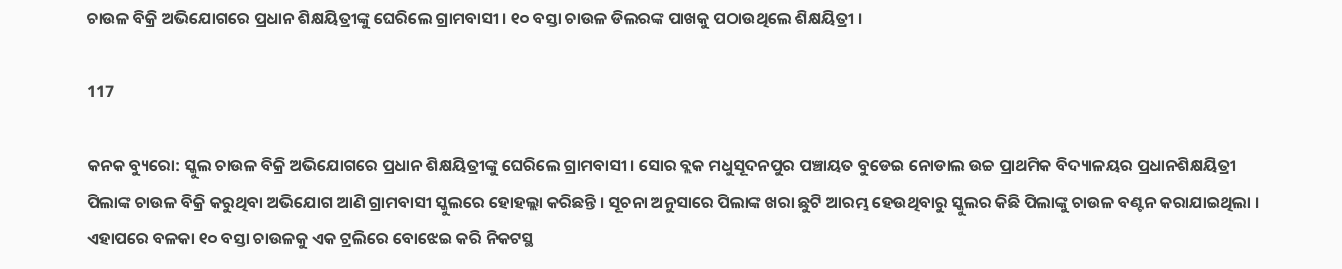ଚାଉଳ ବିକ୍ରି ଅଭିଯୋଗରେ ପ୍ରଧାନ ଶିକ୍ଷୟିତ୍ରୀଙ୍କୁ ଘେରିଲେ ଗ୍ରାମବାସୀ । ୧୦ ବସ୍ତା ଚାଉଳ ଡିଲରଙ୍କ ପାଖକୁ ପଠାଉଥିଲେ ଶିକ୍ଷୟିତ୍ରୀ ।

117

କନକ ବ୍ୟୁରୋ: ସ୍କୁଲ ଚାଉଳ ବିକ୍ରି ଅଭିଯୋଗରେ ପ୍ରଧାନ ଶିକ୍ଷୟିତ୍ରୀଙ୍କୁ ଘେରିଲେ ଗ୍ରାମବାସୀ । ସୋର ବ୍ଲକ ମଧୁସୂଦନପୁର ପଞ୍ଚାୟତ ବୁଡେଇ ନୋଡାଲ ଉଚ୍ଚ ପ୍ରାଥମିକ ବିଦ୍ୟାଳୟର ପ୍ରଧାନଶିକ୍ଷୟିତ୍ରୀ ପିଲାଙ୍କ ଚାଉଳ ବିକ୍ରି କରୁଥିବା ଅଭିଯୋଗ ଆଣି ଗ୍ରାମବାସୀ ସ୍କୁଲରେ ହୋହଲ୍ଲା କରିଛନ୍ତି । ସୂଚନା ଅନୁସାରେ ପିଲାଙ୍କ ଖରା ଛୁଟି ଆରମ୍ଭ ହେଉଥିବାରୁ ସ୍କୁଲର କିଛି ପିଲାଙ୍କୁ ଚାଉଳ ବଣ୍ଟନ କରାଯାଇଥିଲା । ଏହାପରେ ବଳକା ୧୦ ବସ୍ତା ଚାଉଳକୁ ଏକ ଟ୍ରଲିରେ ବୋଝେଇ କରି ନିକଟସ୍ଥ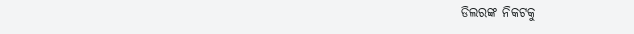ଡିଲରଙ୍କ ନିକଟକୁ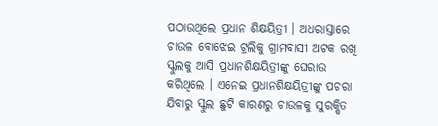ପଠାଉଥିଲେ ପ୍ରଧାନ ଶିକ୍ଷୟିତ୍ରୀ । ଅଧରାସ୍ତାରେ ଚାଉଳ ବୋଝେଇ ଟ୍ରଲିକୁ ଗ୍ରାମବାସୀ ଅଟକ ରଖି ସ୍କୁଲକୁ ଆସି ପ୍ରଧାନଶିକ୍ଷୟିତ୍ରୀଙ୍କୁ ଘେରାଉ କରିଥିଲେ । ଏନେଇ ପ୍ରଧାନଶିକ୍ଷୟିତ୍ରୀଙ୍କୁ ପଚରା ଯିବାରୁ ସ୍କୁଲ ଛୁଟି କାରଣରୁ ଚାଉଳକୁ ସୁରକ୍ଷିତ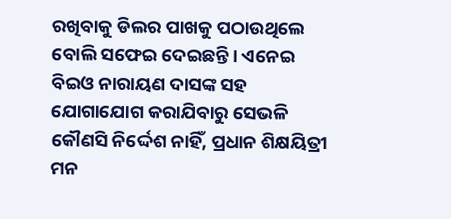ରଖିବାକୁ ଡିଲର ପାଖକୁ ପଠାଉଥିଲେ ବୋଲି ସଫେଇ ଦେଇଛନ୍ତି । ଏନେଇ ବିଇଓ ନାରାୟଣ ଦାସଙ୍କ ସହ ଯୋଗାଯୋଗ କରାଯିବାରୁ ସେଭଳି କୌଣସି ନିର୍ଦ୍ଦେଶ ନାହିଁ, ପ୍ରଧାନ ଶିକ୍ଷୟିତ୍ରୀ ମନ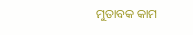ମୁତାବକ କାମ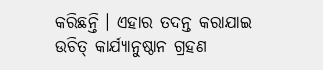କରିଛନ୍ତି । ଏହାର ତଦନ୍ତ କରାଯାଇ ଉଚିତ୍ କାର୍ଯ୍ୟାନୁଷ୍ଠାନ ଗ୍ରହଣ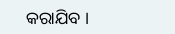କରାଯିବ ।